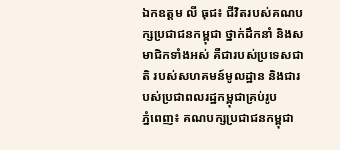ឯកឧត្ដម លី ធុជ៖ ជីវិតរបស់គណបក្សប្រជាជនកម្ពុជា ថ្នាក់ដឹកនាំ និងសមាជិកទាំងអស់ គឺជារបស់ប្រទេសជាតិ របស់សហគមន៍មូលដ្ឋាន និងជារបស់ប្រជាពលរដ្ឋកម្ពុជាគ្រប់រូប
ភ្នំពេញ៖ គណបក្សប្រជាជនកម្ពុជា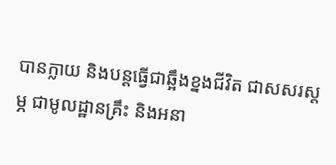បានក្លាយ និងបន្តធ្វើជាឆ្អឹងខ្នងជីវិត ជាសសរស្តម្ភ ជាមូលដ្ឋានគ្រឹះ និងអនា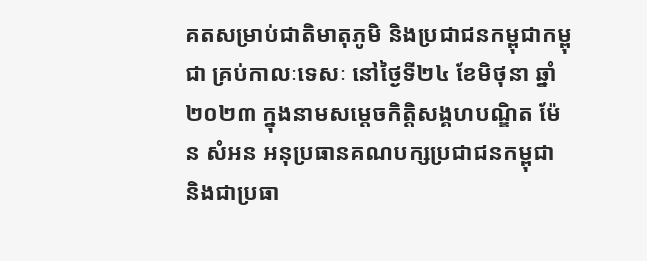គតសម្រាប់ជាតិមាតុភូមិ និងប្រជាជនកម្ពុជាកម្ពុជា គ្រប់កាលៈទេសៈ នៅថ្ងៃទី២៤ ខែមិថុនា ឆ្នាំ២០២៣ ក្នុងនាមសម្តេចកិត្តិសង្គហបណ្ឌិត ម៉ែន សំអន អនុប្រធានគណបក្សប្រជាជនកម្ពុជា និងជាប្រធា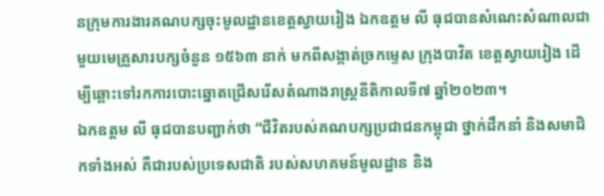នក្រុមការងារគណបក្សចុះមូលដ្ឋានខេត្តស្វាយរៀង ឯកឧត្ដម លី ធុជបានសំណេះសំណាលជាមួយមេគ្រួសារបក្សចំនួន ១៥៦៣ នាក់ មកពីសង្កាត់ច្រកម្ទេស ក្រុងបាវិត ខេត្តស្វាយរៀង ដើម្បីឆ្ពោះទៅរកការបោះឆ្នោតជ្រើសរើសតំណាងរាស្រ្តនីតិកាលទី៧ ឆ្នាំ២០២៣។
ឯកឧត្ដម លី ធុជបានបញ្ជាក់ថា “ជីវិតរបស់គណបក្សប្រជាជនកម្ពុជា ថ្នាក់ដឹកនាំ និងសមាជិកទាំងអស់ គឺជារបស់ប្រទេសជាតិ របស់សហគមន៍មូលដ្ឋាន និង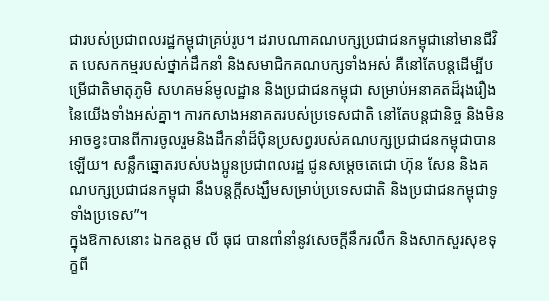ជារបស់ប្រជាពលរដ្ឋកម្ពុជាគ្រប់រូប។ ដរាបណាគណបក្សប្រជាជនកម្ពុជានៅមានជីវិត បេសកកម្មរបស់ថ្នាក់ដឹកនាំ និងសមាជិកគណបក្សទាំងអស់ គឺនៅតែបន្តដើម្បីបម្រើជាតិមាតុភូមិ សហគមន៍មូលដ្ឋាន និងប្រជាជនកម្ពុជា សម្រាប់អនាគតដ៏រុងរឿងនៃយើងទាំងអស់គ្នា។ ការកសាងអនាគតរបស់ប្រទេសជាតិ នៅតែបន្តជានិច្ច និងមិនអាចខ្វះបានពីការចូលរួមនិងដឹកនាំដ៏ប៉ិនប្រសព្វរបស់គណបក្សប្រជាជនកម្ពុជាបានឡើយ។ សន្លឹកឆ្នោតរបស់បងប្អូនប្រជាពលរដ្ឋ ជូនសម្តេចតេជោ ហ៊ុន សែន និងគណបក្សប្រជាជនកម្ពុជា នឹងបន្តក្តីសង្ឃឹមសម្រាប់ប្រទេសជាតិ និងប្រជាជនកម្ពុជាទូទាំងប្រទេស”។
ក្នុងឱកាសនោះ ឯកឧត្ដម លី ធុជ បានពាំនាំនូវសេចក្តីនឹករលឹក និងសាកសួរសុខទុក្ខពី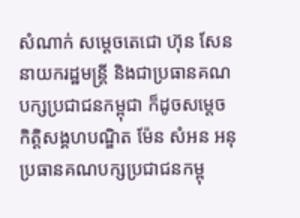សំណាក់ សម្តេចតេជោ ហ៊ុន សែន នាយករដ្ឋមន្រ្តី និងជាប្រធានគណបក្សប្រជាជនកម្ពុជា ក៏ដូចសម្តេចកិត្តិសង្គហបណ្ឌិត ម៉ែន សំអន អនុប្រធានគណបក្សប្រជាជនកម្ពុ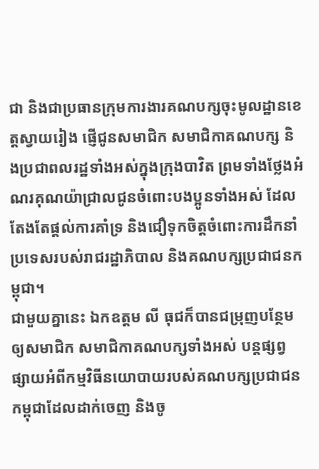ជា និងជាប្រធានក្រុមការងារគណបក្សចុះមូលដ្ឋានខេត្តស្វាយរៀង ផ្ញើជូនសមាជិក សមាជិកាគណបក្ស និងប្រជាពលរដ្ឋទាំងអស់ក្នុងក្រុងបាវិត ព្រមទាំងថ្លែងអំណរគុណយ៉ាជ្រាលជូនចំពោះបងប្អូនទាំងអស់ ដែលតែងតែផ្តល់ការគាំទ្រ និងជឿទុកចិត្តចំពោះការដឹកនាំប្រទេសរបស់រាជរដ្ឋាភិបាល និងគណបក្សប្រជាជនកម្ពុជា។
ជាមួយគ្នានេះ ឯកឧត្ដម លី ធុជក៏បានជម្រុញបន្ថែមឲ្យសមាជិក សមាជិកាគណបក្សទាំងអស់ បន្តផ្សព្វផ្សាយអំពីកម្មវិធីនយោបាយរបស់គណបក្សប្រជាជនកម្ពុជាដែលដាក់ចេញ និងចូ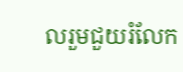លរួមជួយរំលែក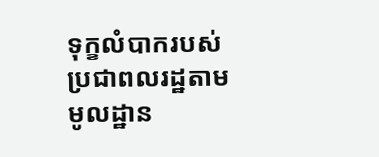ទុក្ខលំបាករបស់ប្រជាពលរដ្ឋតាមមូលដ្ឋាន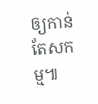ឲ្យកាន់តែសកម្ម៕